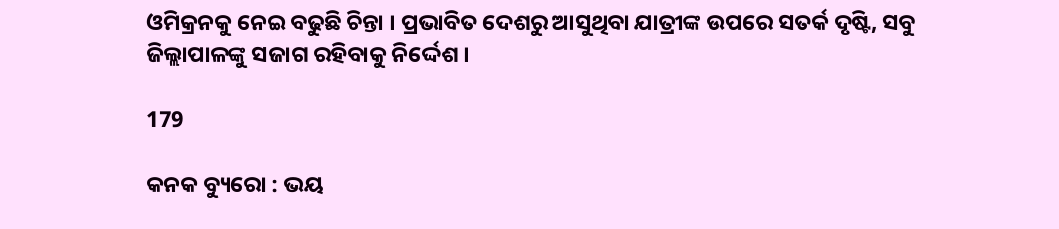ଓମିକ୍ରନକୁ ନେଇ ବଢୁଛି ଚିନ୍ତା । ପ୍ରଭାବିତ ଦେଶରୁ ଆସୁଥିବା ଯାତ୍ରୀଙ୍କ ଉପରେ ସତର୍କ ଦୃଷ୍ଟି, ସବୁ ଜିଲ୍ଲାପାଳଙ୍କୁ ସଜାଗ ରହିବାକୁ ନିର୍ଦ୍ଦେଶ ।

179

କନକ ବ୍ୟୁରୋ : ଭୟ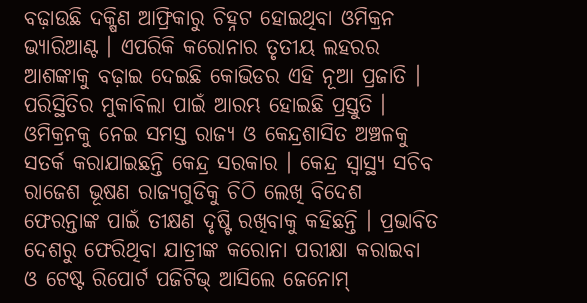ବଢ଼ାଉଛି ଦକ୍ଷିଣ ଆଫ୍ରିକାରୁ ଚିହ୍ନଟ ହୋଇଥିବା ଓମିକ୍ରନ ଭ୍ୟାରିଆଣ୍ଟ । ଏପରିକି କରୋନାର ତୃତୀୟ ଲହରର ଆଶଙ୍କାକୁ ବଢ଼ାଇ ଦେଇଛି କୋଭିଡର ଏହି ନୂଆ ପ୍ରଜାତି । ପରିସ୍ଥିତିର ମୁକାବିଲା ପାଇଁ ଆରମ୍ଭ ହୋଇଛି ପ୍ରସ୍ତୁତି । ଓମିକ୍ରନକୁ ନେଇ ସମସ୍ତ ରାଜ୍ୟ ଓ କେନ୍ଦ୍ରଶାସିତ ଅଞ୍ଚଳକୁ ସତର୍କ କରାଯାଇଛନ୍ତି କେନ୍ଦ୍ର ସରକାର । କେନ୍ଦ୍ର ସ୍ୱାସ୍ଥ୍ୟ ସଚିବ ରାଜେଶ ଭୂଷଣ ରାଜ୍ୟଗୁଡିକୁ ଚିଠି ଲେଖି ବିଦେଶ ଫେରନ୍ତାଙ୍କ ପାଇଁ ତୀକ୍ଷଣ ଦୃଷ୍ଟି ରଖିବାକୁ କହିଛନ୍ତି । ପ୍ରଭାବିତ ଦେଶରୁ ଫେରିଥିବା ଯାତ୍ରୀଙ୍କ କରୋନା ପରୀକ୍ଷା କରାଇବା ଓ ଟେଷ୍ଟ ରିପୋର୍ଟ ପଜିଟିଭ୍ ଆସିଲେ ଜେନୋମ୍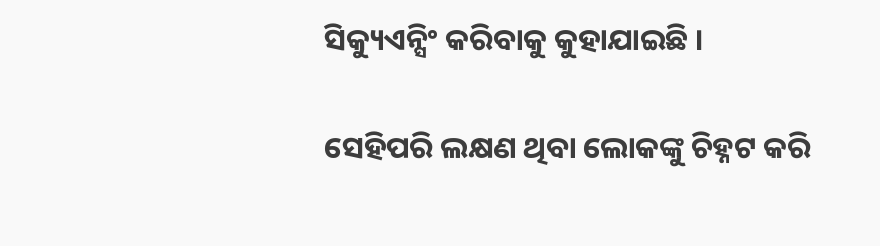ସିକ୍ୟୁଏନ୍ସିଂ କରିବାକୁ କୁହାଯାଇଛି ।

ସେହିପରି ଲକ୍ଷଣ ଥିବା ଲୋକଙ୍କୁ ଚିହ୍ନଟ କରି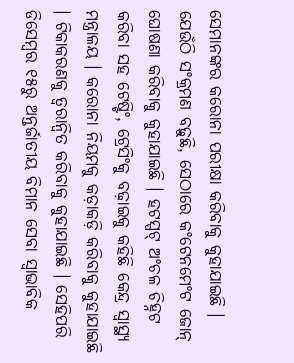ସେମାନଙ୍କର କରୋନା ପରୀକ୍ଷା କରିବାକୁ କୁହାଯାଇଛି । ଯେଉଁଠି ସଂକ୍ରମଣ ବଢ଼ୁଛି, ସେଠାରେ କଂଟେନମେଂଟ ଜୋନ୍ ଘୋଷଣା କରିବାକୁ କୁହାଯାଇଛି । ହଟସ୍ପଟ୍ ଅଂଚଳ ଚିହ୍ନଟ କରିବା ସହ ଟେଷ୍ଟିଂ, ଟ୍ରେସିଂକୁ ବଢ଼ାଇକୁ କହିଛି କେନ୍ଦ୍ର ସ୍ୱାସ୍ଥ୍ୟ ମନ୍ତ୍ରାଳୟ । କରୋନା ନିୟମକୁ କଡ଼ାକଡ଼ି କରିବାକୁ କୁହାଯାଇଛି । ଟିକାକରଣକୁ ତ୍ୱରାନ୍ୱିତ କରିବାକୁ କୁହାଯାଇଛି । ସେହିପରି ଡିସେମ୍ବର ୧୫ରୁ ଅନ୍ତର୍ଜାତୀୟ ବିମାନ ସେବା ସ୍ୱାଭାବିକ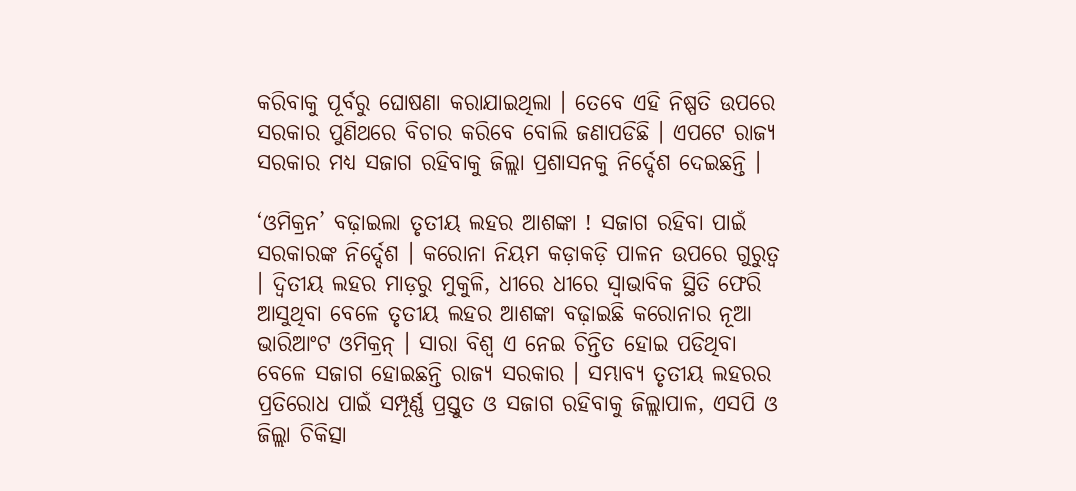କରିବାକୁ ପୂର୍ବରୁ ଘୋଷଣା କରାଯାଇଥିଲା । ତେବେ ଏହି ନିଷ୍ପତି ଉପରେ ସରକାର ପୁଣିଥରେ ବିଚାର କରିବେ ବୋଲି ଜଣାପଡିଛି । ଏପଟେ ରାଜ୍ୟ ସରକାର ମଧ୍ୟ ସଜାଗ ରହିବାକୁ ଜିଲ୍ଲା ପ୍ରଶାସନକୁ ନିର୍ଦ୍ଦେଶ ଦେଇଛନ୍ତି ।

‘ଓମିକ୍ରନ’ ବଢ଼ାଇଲା ତୃତୀୟ ଲହର ଆଶଙ୍କା ! ସଜାଗ ରହିବା ପାଇଁ ସରକାରଙ୍କ ନିର୍ଦ୍ଦେଶ । କରୋନା ନିୟମ କଡ଼ାକଡ଼ି ପାଳନ ଉପରେ ଗୁରୁତ୍ୱ । ଦ୍ୱିତୀୟ ଲହର ମାଡ଼ରୁ ମୁକୁଳି, ଧୀରେ ଧୀରେ ସ୍ୱାଭାବିକ ସ୍ଥିତି ଫେରି ଆସୁଥିବା ବେଳେ ତୃତୀୟ ଲହର ଆଶଙ୍କା ବଢ଼ାଇଛି କରୋନାର ନୂଆ ଭାରିଆଂଟ ଓମିକ୍ରନ୍ । ସାରା ବିଶ୍ୱ ଏ ନେଇ ଚିନ୍ତିତ ହୋଇ ପଡିଥିବା ବେଳେ ସଜାଗ ହୋଇଛନ୍ତି ରାଜ୍ୟ ସରକାର । ସମ୍ଭାବ୍ୟ ତୃତୀୟ ଲହରର ପ୍ରତିରୋଧ ପାଇଁ ସମ୍ପୂର୍ଣ୍ଣ ପ୍ରସ୍ତୁତ ଓ ସଜାଗ ରହିବାକୁ ଜିଲ୍ଲାପାଳ, ଏସପି ଓ ଜିଲ୍ଲା ଚିକିତ୍ସା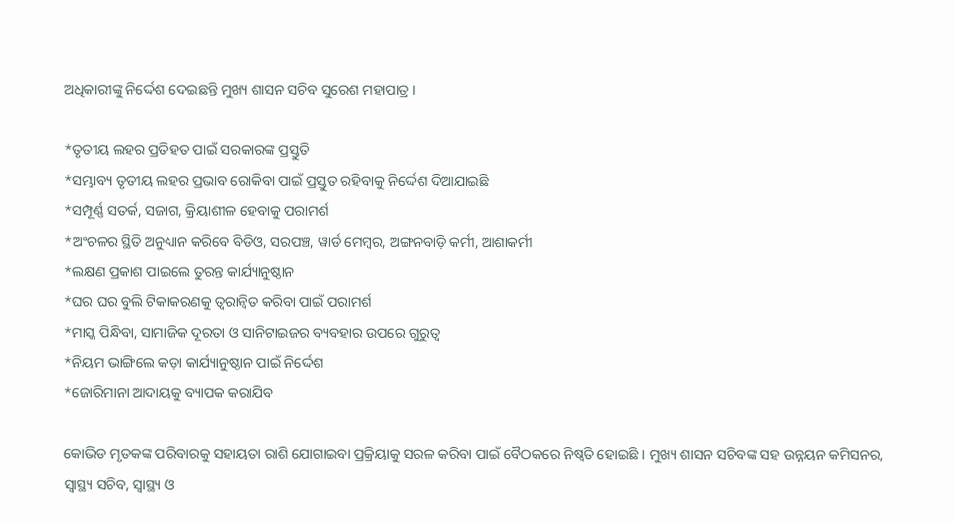ଅଧିକାରୀଙ୍କୁ ନିର୍ଦ୍ଦେଶ ଦେଇଛନ୍ତି ମୁଖ୍ୟ ଶାସନ ସଚିବ ସୁରେଶ ମହାପାତ୍ର ।

*ତୃତୀୟ ଲହର ପ୍ରତିହତ ପାଇଁ ସରକାରଙ୍କ ପ୍ରସ୍ତୁତି
*ସମ୍ଭାବ୍ୟ ତୃତୀୟ ଲହର ପ୍ରଭାବ ରୋକିବା ପାଇଁ ପ୍ରସ୍ତୁତ ରହିବାକୁ ନିର୍ଦ୍ଦେଶ ଦିଆଯାଇଛି
*ସମ୍ପୂର୍ଣ୍ଣ ସତର୍କ, ସଜାଗ, କ୍ରିୟାଶୀଳ ହେବାକୁ ପରାମର୍ଶ
*ଅଂଚଳର ସ୍ଥିତି ଅନୁଧ୍ୟାନ କରିବେ ବିଡିଓ, ସରପଞ୍ଚ, ୱାର୍ଡ ମେମ୍ବର, ଅଙ୍ଗନବାଡ଼ି କର୍ମୀ, ଆଶାକର୍ମୀ
*ଲକ୍ଷଣ ପ୍ରକାଶ ପାଇଲେ ତୁରନ୍ତ କାର୍ଯ୍ୟାନୁଷ୍ଠାନ
*ଘର ଘର ବୁଲି ଟିକାକରଣକୁ ତ୍ୱରାନ୍ୱିତ କରିବା ପାଇଁ ପରାମର୍ଶ
*ମାସ୍କ ପିନ୍ଧିବା, ସାମାଜିକ ଦୂରତା ଓ ସାନିଟାଇଜର ବ୍ୟବହାର ଉପରେ ଗୁରୁତ୍ୱ
*ନିୟମ ଭାଙ୍ଗିଲେ କଡ଼ା କାର୍ଯ୍ୟାନୁଷ୍ଠାନ ପାଇଁ ନିର୍ଦ୍ଦେଶ
*ଜୋରିମାନା ଆଦାୟକୁ ବ୍ୟାପକ କରାଯିବ

କୋଭିଡ ମୃତକଙ୍କ ପରିବାରକୁ ସହାୟତା ରାଶି ଯୋଗାଇବା ପ୍ରକ୍ରିୟାକୁ ସରଳ କରିବା ପାଇଁ ବୈଠକରେ ନିଷ୍ୱତି ହୋଇଛି । ମୁଖ୍ୟ ଶାସନ ସଚିବଙ୍କ ସହ ଉନ୍ନୟନ କମିସନର, ସ୍ୱାସ୍ଥ୍ୟ ସଚିବ, ସ୍ୱାସ୍ଥ୍ୟ ଓ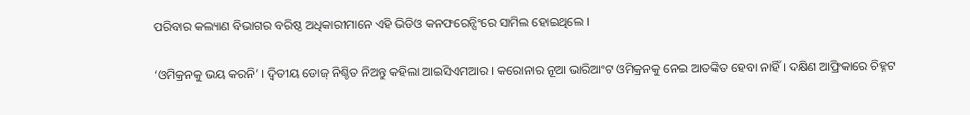ପରିବାର କଲ୍ୟାଣ ବିଭାଗର ବରିଷ୍ଠ ଅଧିକାରୀମାନେ ଏହି ଭିଡିଓ କନଫରେନ୍ସିଂରେ ସାମିଲ ହୋଇଥିଲେ ।

‘ଓମିକ୍ରନକୁ ଭୟ କରନି’ । ଦ୍ୱିତୀୟ ଡୋଜ୍ ନିଶ୍ଚିତ ନିଅନ୍ତୁ କହିଲା ଆଇସିଏମଆର । କରୋନାର ନୂଆ ଭାରିଆଂଟ ଓମିକ୍ରନକୁ ନେଇ ଆତଙ୍କିତ ହେବା ନାହିଁ । ଦକ୍ଷିଣ ଆଫ୍ରିକାରେ ଚିହ୍ନଟ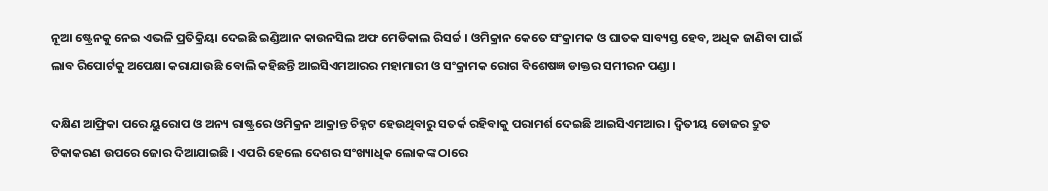ନୂଆ ଷ୍ଟ୍ରେନକୁ ନେଇ ଏଭଳି ପ୍ରତିକ୍ରିୟା ଦେଇଛି ଇଣ୍ଡିଆନ କାଉନସିଲ ଅଫ ମେଡିକାଲ ରିସର୍ଚ୍ଚ । ଓମିକ୍ରାନ କେତେ ସଂକ୍ରାମକ ଓ ଘାତକ ସାବ୍ୟସ୍ତ ହେବ, ଅଧିକ ଜାଣିବା ପାଇଁ ଲାବ ରିପୋର୍ଟକୁ ଅପେକ୍ଷା କରାଯାଉଛି ବୋଲି କହିଛନ୍ତି ଆଇସିଏମଆରର ମହାମାରୀ ଓ ସଂକ୍ରାମକ ରୋଗ ବିଶେଷଜ୍ଞ ଡାକ୍ତର ସମୀରନ ପଣ୍ଡା ।

ଦକ୍ଷିଣ ଆଫ୍ରିକା ପରେ ୟୁରୋପ ଓ ଅନ୍ୟ ରାଷ୍ଟ୍ରରେ ଓମିକ୍ରନ ଆକ୍ରାନ୍ତ ଚିହ୍ନଟ ହେଉଥିବାରୁ ସତର୍କ ରହିବାକୁ ପରାମର୍ଶ ଦେଇଛି ଆଇସିଏମଆର । ଦ୍ୱିତୀୟ ଡୋଜର ଦ୍ରୁତ ଟିକାକରଣ ଉପରେ ଜୋର ଦିଆଯାଇଛି । ଏପରି ହେଲେ ଦେଶର ସଂଖ୍ୟାଧିକ ଲୋକଙ୍କ ଠାରେ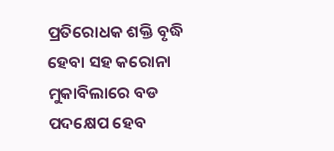ପ୍ରତିରୋଧକ ଶକ୍ତି ବୃଦ୍ଧି ହେବା ସହ କରୋନା ମୁକାବିଲାରେ ବଡ ପଦକ୍ଷେପ ହେବ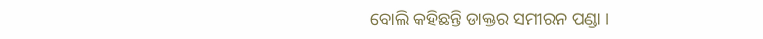ବୋଲି କହିଛନ୍ତି ଡାକ୍ତର ସମୀରନ ପଣ୍ଡା ।